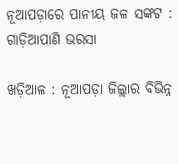ନୂଆପଡ଼ାରେ ପାନୀୟ ଜଳ ସଙ୍କଟ : ଗାଡ଼ିଆପାଣି ଭରସା

ଖଡ଼ିଆଳ : ନୂଆପଡ଼ା ଜିଲ୍ଲାର ବିଭିନ୍ନ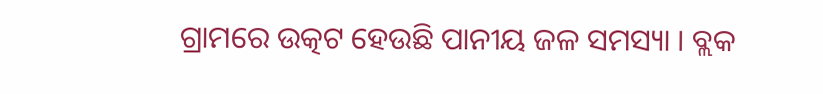ଗ୍ରାମରେ ଉତ୍କଟ ହେଉଛି ପାନୀୟ ଜଳ ସମସ୍ୟା । ବ୍ଲକ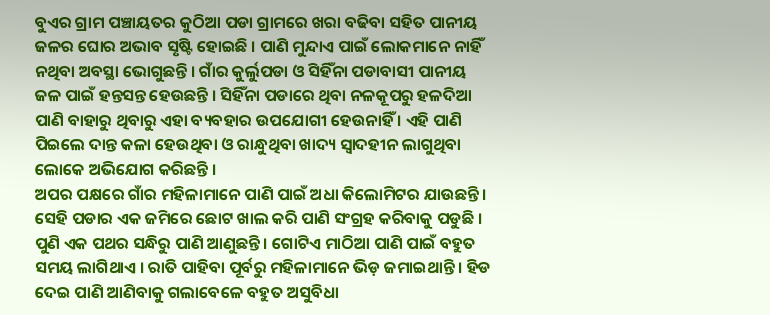ବୁଏର ଗ୍ରାମ ପଞ୍ଚାୟତର କୁଠିଆ ପଡା ଗ୍ରାମରେ ଖରା ବଢିବା ସହିତ ପାନୀୟ ଜଳର ଘୋର ଅଭାବ ସୃଷ୍ଟି ହୋଇଛି । ପାଣି ମୁନ୍ଦାଏ ପାଇଁ ଲୋକମାନେ ନାହିଁ ନଥିବା ଅବସ୍ଥା ଭୋଗୁଛନ୍ତି । ଗାଁର କୁର୍ଲୁପଡା ଓ ସିହିଁନା ପଡାବାସୀ ପାନୀୟ ଜଳ ପାଇଁ ହନ୍ତସନ୍ତ ହେଉଛନ୍ତି । ସିହିଁନା ପଡାରେ ଥିବା ନଳକୂପରୁ ହଳଦିଆ ପାଣି ବାହାରୁ ଥିବାରୁ ଏହା ବ୍ୟବହାର ଉପଯୋଗୀ ହେଉନାହିଁ । ଏହି ପାଣି ପିଇଲେ ଦାନ୍ତ କଳା ହେଉଥିବା ଓ ରାନ୍ଧୁଥିବା ଖାଦ୍ୟ ସ୍ୱାଦହୀନ ଲାଗୁଥିବା ଲୋକେ ଅଭିଯୋଗ କରିଛନ୍ତି ।
ଅପର ପକ୍ଷରେ ଗାଁର ମହିଳାମାନେ ପାଣି ପାଇଁ ଅଧା କିଲୋମିଟର ଯାଉଛନ୍ତି । ସେହି ପଡାର ଏକ ଜମିରେ ଛୋଟ ଖାଲ କରି ପାଣି ସଂଗ୍ରହ କରିବାକୁ ପଡୁଛି । ପୁଣି ଏକ ପଥର ସନ୍ଧିରୁ ପାଣି ଆଣୁଛନ୍ତି । ଗୋଟିଏ ମାଠିଆ ପାଣି ପାଇଁ ବହୁତ ସମୟ ଲାଗିଥାଏ । ରାତି ପାହିବା ପୂର୍ବରୁ ମହିଳାମାନେ ଭିଡ଼ ଜମାଇଥାନ୍ତି । ହିଡ ଦେଇ ପାଣି ଆଣିବାକୁ ଗଲାବେଳେ ବହୁତ ଅସୁବିଧା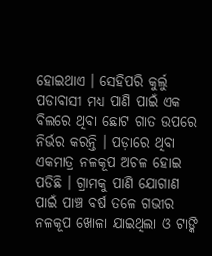ହୋଇଥାଏ । ସେହିପରି କୁର୍ଲୁ ପଡାବାସୀ ମଧ୍ୟ ପାଣି ପାଇଁ ଏକ ବିଲରେ ଥିବା ଛୋଟ ଗାତ ଉପରେ ନିର୍ଭର କରନ୍ତି । ପଡ଼ାରେ ଥିବା ଏକମାତ୍ର ନଳକୂପ ଅଚଳ ହୋଇ ପଡିଛି । ଗ୍ରାମକୁ ପାଣି ଯୋଗାଣ ପାଇଁ ପାଞ୍ଚ ବର୍ଷ ତଳେ ଗଭୀର ନଳକୂପ ଖୋଳା ଯାଇଥିଲା ଓ ଟାଙ୍କି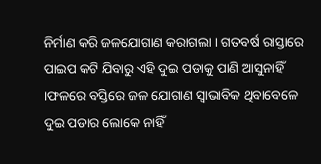ନିର୍ମାଣ କରି ଜଳଯୋଗାଣ କରାଗଲା । ଗତବର୍ଷ ରାସ୍ତାରେ ପାଇପ କଟି ଯିବାରୁ ଏହି ଦୁଇ ପଡାକୁ ପାଣି ଆସୁନାହିଁ ।ଫଳରେ ବସ୍ତିରେ ଜଳ ଯୋଗାଣ ସ୍ୱାଭାବିକ ଥିବାବେଳେ ଦୁଇ ପଡାର ଲୋକେ ନାହିଁ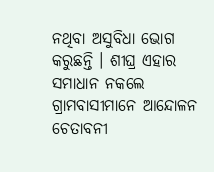ନଥିବା ଅସୁବିଧା ଭୋଗ କରୁଛନ୍ତି । ଶୀଘ୍ର ଏହାର ସମାଧାନ ନକଲେ ଗ୍ରାମବାସୀମାନେ ଆନ୍ଦୋଳନ ଚେତାବନୀ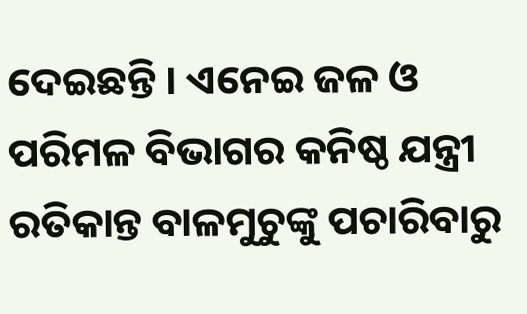ଦେଇଛନ୍ତି । ଏନେଇ ଜଳ ଓ ପରିମଳ ବିଭାଗର କନିଷ୍ଠ ଯନ୍ତ୍ରୀ ରତିକାନ୍ତ ବାଳମୁଚୁଙ୍କୁ ପଚାରିବାରୁ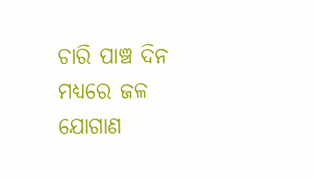ଚାରି ପାଞ୍ଚ ଦିନ ମଧ୍ୟରେ ଜଳ ଯୋଗାଣ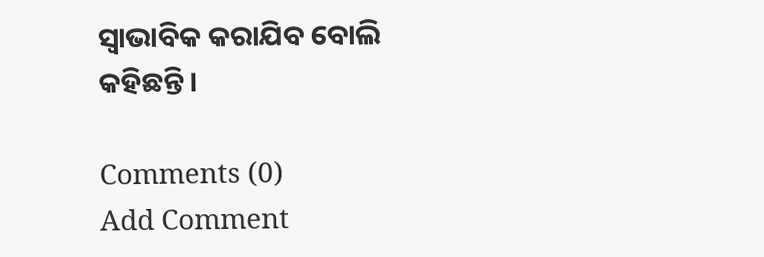ସ୍ୱାଭାବିକ କରାଯିବ ବୋଲି କହିଛନ୍ତି ।

Comments (0)
Add Comment